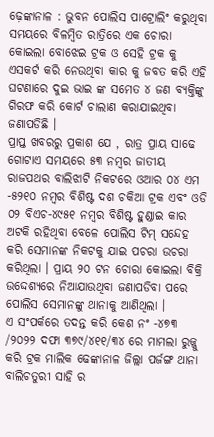ଢ଼େଙ୍କାନାଳ : ଭୁବନ ପୋଲିସ ପାଟ୍ରୋଲିଂ କରୁଥିବା ସମୟରେ ବିଳମ୍ବିତ ରାତ୍ରିରେ ଏକ ଚୋରା କୋଇଲା ବୋଝେଇ ଟ୍ରକ ଓ ସେହି ଟ୍ରକ କୁ ଏସକର୍ଟ କରି ନେଉଥିବା କାର କୁ ଜବତ କରି ଏହି ଘଟଣାରେ ଦୁଇ ଭାଇ ଙ୍କ ସମେତ ୪ ଜଣ ବ୍ୟକ୍ତିଙ୍କୁ ଗିରଫ କରି କୋର୍ଟ ଚାଲାଣ କରାଯାଇଥିବା ଜଣାପଡିଛି ।
ପ୍ରାପ୍ତ ଖବରରୁ ପ୍ରକାଶ ଯେ , ରାତ୍ର ପ୍ରାୟ ସାଢେ ଗୋଟାଏ ସମୟରେ ୫୩ ନମ୍ବର ଜାତୀୟ ରାଜପଥର ବାଲିଝାଟି ନିକଟରେ ଓଆର ୦୪ ଏମ -୫୨୧୦ ନମ୍ବର ବିଶିଷ୍ଟ ଦଶ ଚକିଆ ଟ୍ରକ ଏବଂ ଓଡି ୦୨ ବିଏଚ-୪୯୫୧ ନମ୍ବର ବିଶିଷ୍ଟ ହୁଣ୍ଡାଇ କାର ଅଟକି ରହିଥିବା ବେଳେ ପୋଲିସ ଟିମ୍ ସନ୍ଦେହ କରି ସେମାନଙ୍କ ନିକଟକୁ ଯାଇ ପଚରା ଉଚରା କରିଥିଲା । ପ୍ରାୟ ୨୦ ଟନ ଚୋରା କୋଇଲା ବିକ୍ରି ଉଦ୍ଦେଶ୍ୟରେ ନିଆଯାଉଥିବା ଜଣାପଡିବା ପରେ ପୋଲିସ ସେମାନଙ୍କୁ ଥାନାକୁ ଆଣିଥିଲା ।
ଏ ସଂପର୍କରେ ତଦନ୍ତ କରି କେଶ ନଂ -୪୭୩ /୨୦୨୨ ଦଫା ୩୭୯/୪୧୧/୩୪ ରେ ମାମଲା ରୁଜ୍ଜୁ କରି ଟ୍ରକ ମାଲିକ ଢେଙ୍କାନାଳ ଜିଲ୍ଲା ପର୍ଜଙ୍ଗ ଥାନା ବାଲିଚତୁରୀ ସାହି ର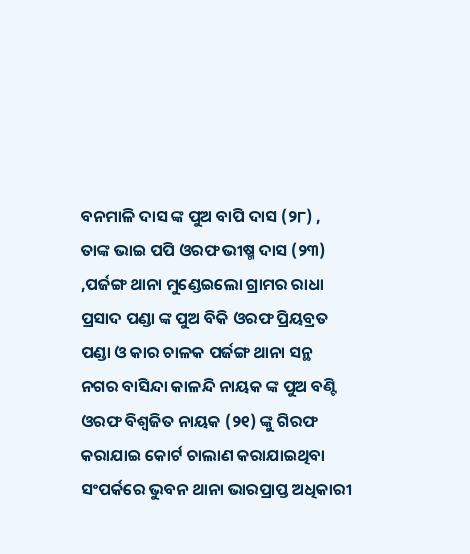ବନମାଳି ଦାସ ଙ୍କ ପୁଅ ବାପି ଦାସ (୨୮) , ତାଙ୍କ ଭାଇ ପପି ଓରଫ ଭୀଷ୍ମ ଦାସ (୨୩) ,ପର୍ଜଙ୍ଗ ଥାନା ମୁଣ୍ଡେଇଲୋ ଗ୍ରାମର ରାଧା ପ୍ରସାଦ ପଣ୍ଡା ଙ୍କ ପୁଅ ବିକି ଓରଫ ପ୍ରିୟବ୍ରତ ପଣ୍ଡା ଓ କାର ଚାଳକ ପର୍ଜଙ୍ଗ ଥାନା ସନ୍ଥ ନଗର ବାସିନ୍ଦା କାଳନ୍ଦି ନାୟକ ଙ୍କ ପୁଅ ବଣ୍ଟି ଓରଫ ବିଶ୍ୱଜିତ ନାୟକ (୨୧) ଙ୍କୁ ଗିରଫ କରାଯାଇ କୋର୍ଟ ଚାଲାଣ କରାଯାଇଥିବା ସଂପର୍କରେ ଭୁବନ ଥାନା ଭାରପ୍ରାପ୍ତ ଅଧିକାରୀ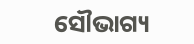ସୌଭାଗ୍ୟ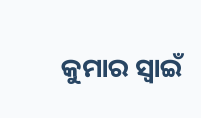କୁମାର ସ୍ୱାଇଁ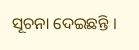ସୂଚନା ଦେଇଛନ୍ତି ।